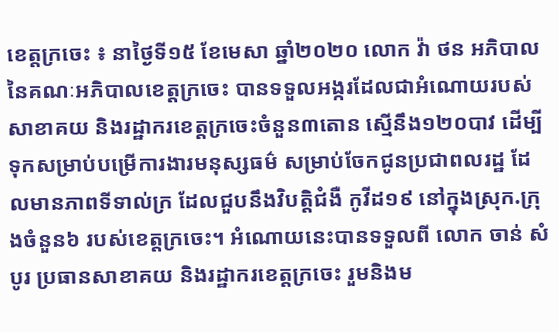ខេត្តក្រចេះ ៖ នាថ្ងៃទី១៥ ខែមេសា ឆ្នាំ២០២០ លោក វ៉ា ថន អភិបាលនៃគណៈអភិបាលខេត្តក្រចេះ បានទទួលអង្ករដែលជាអំណោយរបស់សាខាគយ និងរដ្ឋាករខេត្តក្រចេះចំនួន៣តោន ស្មើនឹង១២០បាវ ដើម្បីទុកសម្រាប់បម្រើការងារមនុស្សធម៌ សម្រាប់ចែកជូនប្រជាពលរដ្ឋ ដែលមានភាពទីទាល់ក្រ ដែលជួបនឹងវិបត្តិជំងឺ កូវីដ១៩ នៅក្នុងស្រុក.ក្រុងចំនួន៦ របស់ខេត្តក្រចេះ។ អំណោយនេះបានទទួលពី លោក ចាន់ សំបូរ ប្រធានសាខាគយ និងរដ្ឋាករខេត្តក្រចេះ រួមនិងម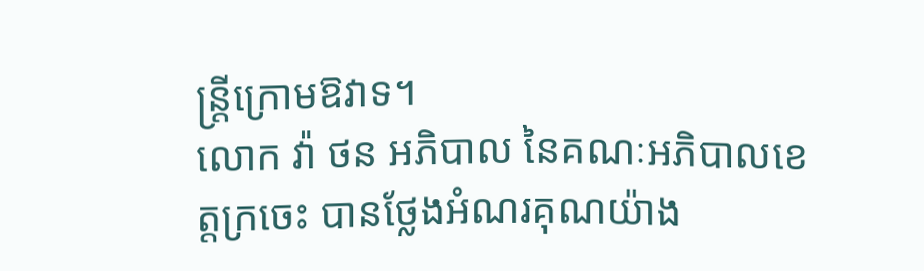ន្ត្រីក្រោមឱវាទ។
លោក វ៉ា ថន អភិបាល នៃគណៈអភិបាលខេត្តក្រចេះ បានថ្លែងអំណរគុណយ៉ាង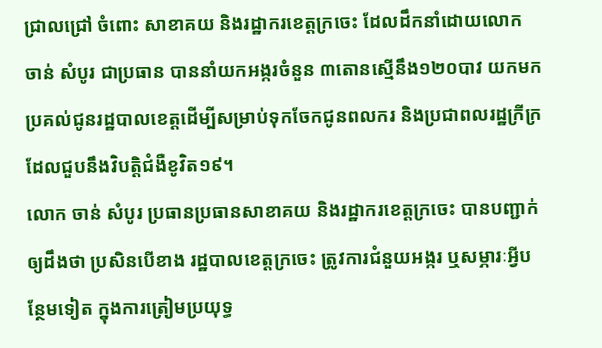ជ្រាលជ្រៅ ចំពោះ សាខាគយ និងរដ្ឋាករខេត្តក្រចេះ ដែលដឹកនាំដោយលោក ចាន់ សំបូរ ជាប្រធាន បាននាំយកអង្ករចំនួន ៣តោនស្មើនឹង១២០បាវ យកមកប្រគល់ជូនរដ្ឋបាលខេត្តដើម្បីសម្រាប់ទុកចែកជូនពលករ និងប្រជាពលរដ្ឋក្រីក្រដែលជួបនឹងវិបត្តិជំងឺខូវិត១៩។
លោក ចាន់ សំបូរ ប្រធានប្រធានសាខាគយ និងរដ្ឋាករខេត្តក្រចេះ បានបញ្ជាក់ឲ្យដឹងថា ប្រសិនបើខាង រដ្ឋបាលខេត្តក្រចេះ ត្រូវការជំនួយអង្ករ ឬសម្ភារៈអ្វីបន្ថែមទៀត ក្នុងការត្រៀមប្រយុទ្ធ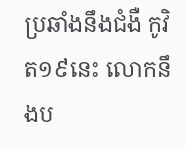ប្រឆាំងនឹងជំងឺ កូវិត១៩នេះ លោកនឹងប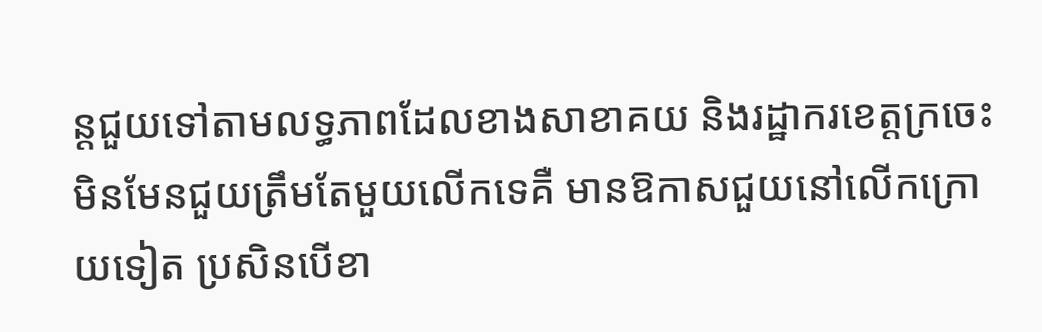ន្តជួយទៅតាមលទ្ធភាពដែលខាងសាខាគយ និងរដ្ឋាករខេត្តក្រចេះ មិនមែនជួយត្រឹមតែមួយលើកទេគឺ មានឱកាសជួយនៅលើកក្រោយទៀត ប្រសិនបើខា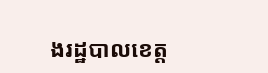ងរដ្ឋបាលខេត្ត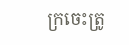ក្រចេះត្រូ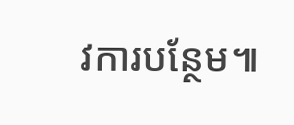វការបន្ថែម៕